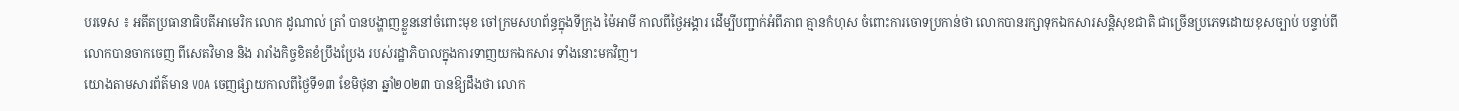បរទេស ៖ អតីតប្រធានាធិបតីអាមេរិក លោក ដូណាល់ ត្រាំ បានបង្ហាញខ្លួននៅចំពោះមុខ ចៅក្រមសហព័ន្ធក្នុងទីក្រុង ម៉ៃអាមី កាលពីថ្ងៃអង្គារ ដើម្បីបញ្ជាក់អំពីភាព គ្មានកំហុស ចំពោះការចោទប្រកាន់ថា លោកបានរក្សាទុកឯកសារសន្តិសុខជាតិ ជាច្រើនប្រភេទដោយខុសច្បាប់ បន្ទាប់ពីលោកបានចាកចេញ ពីសេតវិមាន និង រារាំងកិច្ចខិតខំប្រឹងប្រែង របស់រដ្ឋាភិបាលក្នុងការទាញយកឯកសារ ទាំងនោះមកវិញ។
យោងតាមសារព័ត៌មាន VOA ចេញផ្សាយកាលពីថ្ងៃទី១៣ ខែមិថុនា ឆ្នាំ២០២៣ បានឱ្យដឹងថា លោក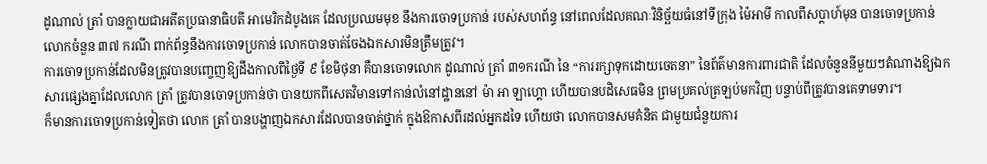ដូណាល់ ត្រាំ បានក្លាយជាអតីតប្រធានាធិបតី អាមេរិកដំបូងគេ ដែលប្រឈមមុខ នឹងការចោទប្រកាន់ របស់សហព័ន្ធ នៅពេលដែលគណៈវិនិច្ឆ័យធំនៅទីក្រុង ម៉ៃអាមី កាលពីសប្តាហ៍មុន បានចោទប្រកាន់លោកចំនួន ៣៧ ករណី ពាក់ព័ន្ធនឹងការចោទប្រកាន់ លោកបានចាត់ចែងឯកសារមិនត្រឹមត្រូវ។
ការចោទប្រកាន់ដែលមិនត្រូវបានបញ្ចេញឱ្យដឹងកាលពីថ្ងៃទី ៩ ខែមិថុនា គឺបានចោទលោក ដូណាល់ ត្រាំ ៣១ករណី នៃ “ការរក្សាទុកដោយចេតនា” នៃព័ត៌មានការពារជាតិ ដែលចំនួននីមួយៗតំណាងឱ្យឯកសារផ្សេងគ្នាដែលលោក ត្រាំ ត្រូវបានចោទប្រកាន់ថា បានយកពីសេតវិមានទៅកាន់លំនៅដ្ឋាននៅ ម៉ា អា ឡាហ្គោ ហើយបានបដិសេធមិន ព្រមប្រគល់ត្រឡប់មកវិញ បន្ទាប់ពីត្រូវបានគេទាមទារ។
ក៏មានការចោទប្រកាន់ទៀតថា លោក ត្រាំ បានបង្ហាញឯកសារដែលបានចាត់ថ្នាក់ ក្នុងឱកាសពីរដល់អ្នកដទៃ ហើយថា លោកបានសមគំនិត ជាមួយជំនួយការ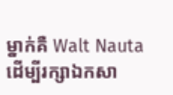ម្នាក់គឺ Walt Nauta ដើម្បីរក្សាឯកសា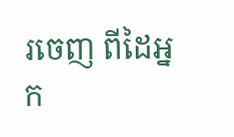រចេញ ពីដៃអ្នក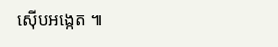ស៊ើបអង្កេត ៕